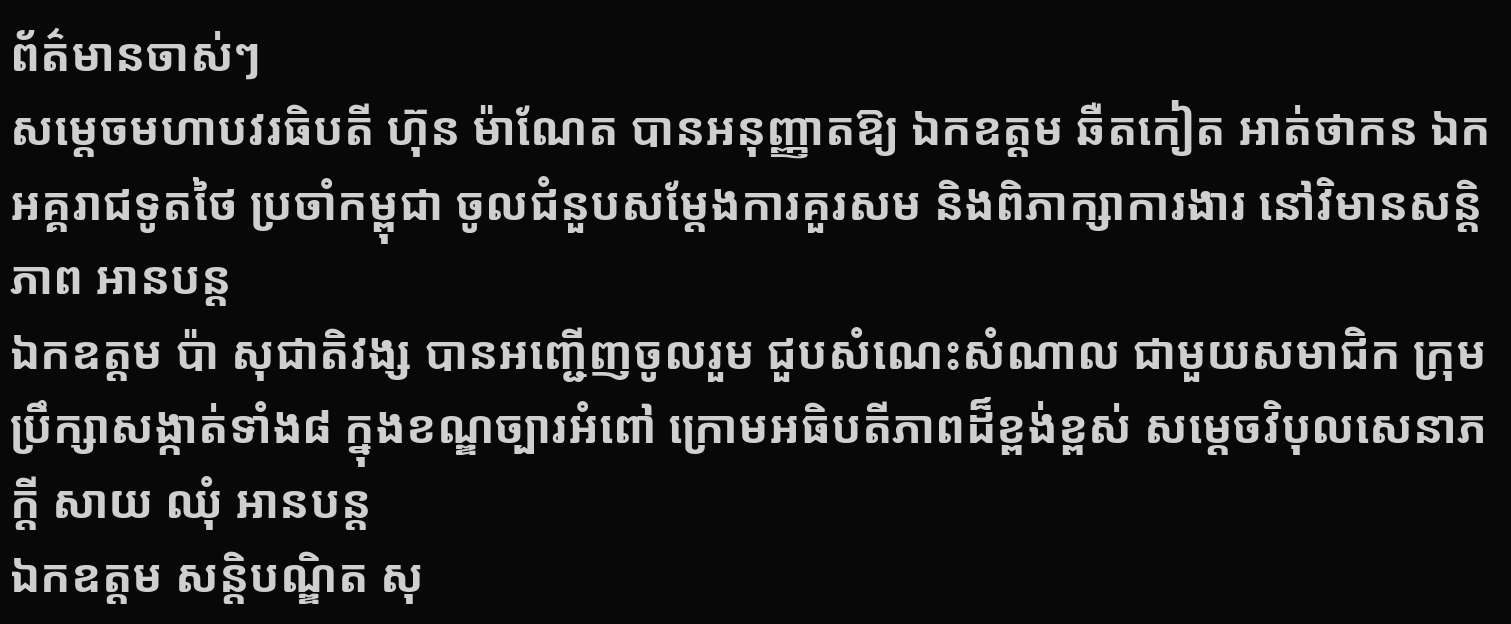ព័ត៌មានចាស់ៗ
សម្តេចមហាបវរធិបតី ហ៊ុន ម៉ាណែត បានអនុញ្ញាតឱ្យ ឯកឧត្ដម ឆឺតកៀត អាត់ថាកន ឯកអគ្គរាជទូតថៃ ប្រចាំកម្ពុជា ចូលជំនួបសម្តែងការគួរសម និងពិភាក្សាការងារ នៅវិមានសន្តិភាព អានបន្ត
ឯកឧត្តម ប៉ា សុជាតិវង្ស បានអញ្ជើញចូលរួម ជួបសំណេះសំណាល ជាមួយសមាជិក ក្រុមប្រឹក្សាសង្កាត់ទាំង៨ ក្នុងខណ្ឌច្បារអំពៅ ក្រោមអធិបតីភាពដ៏ខ្ពង់ខ្ពស់ សម្តេចវិបុលសេនាភក្តី សាយ ឈុំ អានបន្ត
ឯកឧត្តម សន្តិបណ្ឌិត សុ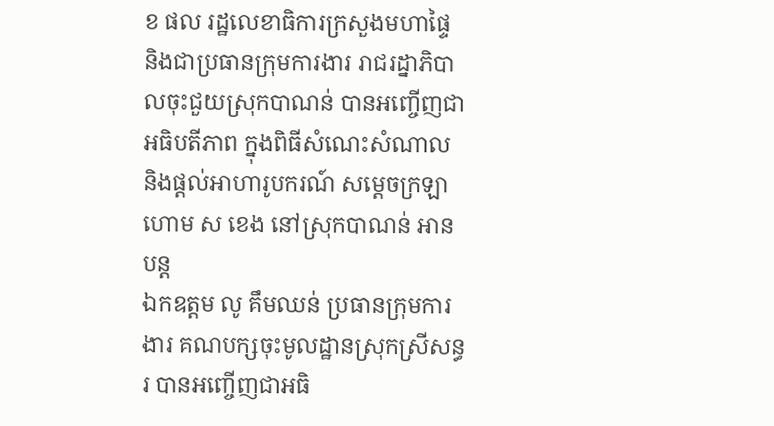ខ ផល រដ្ឋលេខាធិការក្រសួងមហាផ្ទៃ និងជាប្រធានក្រុមការងារ រាជរដ្នាភិបាលចុះជួយស្រុកបាណន់ បានអញ្ចើញជាអធិបតីភាព ក្នុងពិធីសំណេះសំណាល និងផ្តល់អាហារូបករណ៍ សម្តេចក្រឡាហោម ស ខេង នៅស្រុកបាណន់ អានបន្ត
ឯកឧត្តម លូ គឹមឈន់ ប្រធានក្រុមការងារ គណបក្សចុះមូលដ្ឋានស្រុកស្រីសន្ធរ បានអញ្ចើញជាអធិ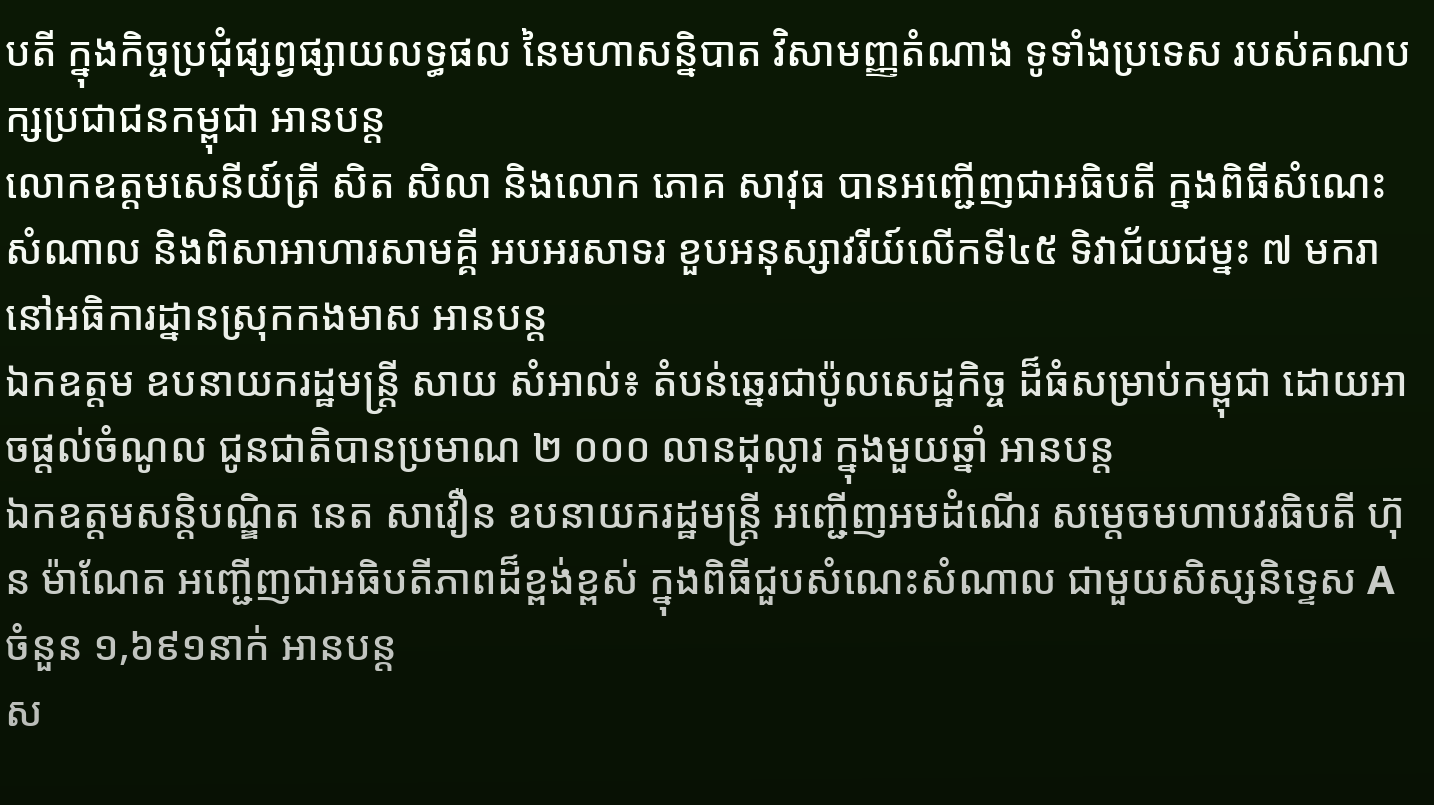បតី ក្នុងកិច្ចប្រជុំផ្សព្វផ្សាយលទ្ធផល នៃមហាសន្និបាត វិសាមញ្ញតំណាង ទូទាំងប្រទេស របស់គណបក្សប្រជាជនកម្ពុជា អានបន្ត
លោកឧត្តមសេនីយ៍ត្រី សិត សិលា និងលោក ភោគ សាវុធ បានអញ្ជើញជាអធិបតី ក្នងពិធីសំណេះសំណាល និងពិសាអាហារសាមគ្គី អបអរសាទរ ខួបអនុស្សាវរីយ៍លេីកទី៤៥ ទិវាជ័យជម្នះ ៧ មករា នៅអធិការដ្នានស្រុកកងមាស អានបន្ត
ឯកឧត្តម ឧបនាយករដ្ឋមន្ដ្រី សាយ សំអាល់៖ តំបន់ឆ្នេរជាប៉ូលសេដ្ឋកិច្ច ដ៏ធំសម្រាប់កម្ពុជា ដោយអាចផ្ដល់ចំណូល ជូនជាតិបានប្រមាណ ២ ០០០ លានដុល្លារ ក្នុងមួយឆ្នាំ អានបន្ត
ឯកឧត្តមសន្តិបណ្ឌិត នេត សាវឿន ឧបនាយករដ្ឋមន្រ្តី អញ្ជើញអមដំណើរ សម្តេចមហាបវរធិបតី ហ៊ុន ម៉ាណែត អញ្ជើញជាអធិបតីភាពដ៏ខ្ពង់ខ្ពស់ ក្នុងពិធីជួបសំណេះសំណាល ជាមួយសិស្សនិទ្ទេស A ចំនួន ១,៦៩១នាក់ អានបន្ត
ស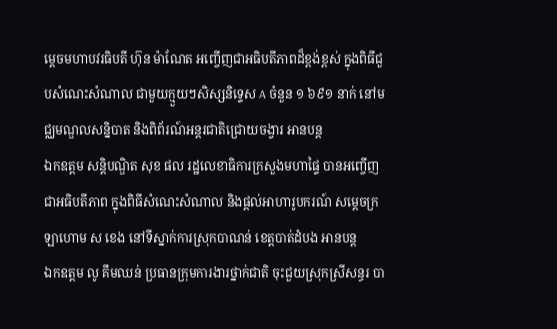ម្ដេចមហាបវរធិបតី ហ៊ុន ម៉ាណែត អញ្ចើញជាអធិបតីភាពដ៏ខ្ពង់ខ្ពស់ ក្នុងពិធីជួបសំណេះសំណាល ជាមួយក្មួយៗសិស្សនិទ្ទេស A ចំនួន ១ ៦៩១ នាក់ នៅមជ្ឈមណ្ឌលសន្និបាត និងពិព័រណ៍អន្តរជាតិជ្រោយចង្វារ អានបន្ត
ឯកឧត្តម សន្តិបណ្ឌិត សុខ ផល រដ្ឋលេខាធិការក្រសួងមហាផ្ទៃ បានអញ្ចើញជាអធិបតីភាព ក្នុងពិធីសំណេះសំណាល និងផ្តល់អាហារូបករណ៍ សម្តេចក្រឡាហោម ស ខេង នៅទីស្នាក់ការស្រុកបាណន់ ខេត្តបាត់ដំបង អានបន្ត
ឯកឧត្តម លូ គឹមឈន់ ប្រធានក្រុមការងារថ្នាក់ជាតិ ចុះជួយស្រុកស្រីសន្ធរ បា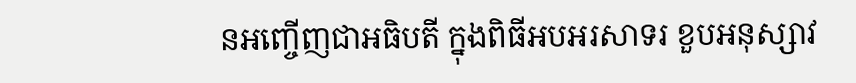នអញ្ចើញជាអធិបតី ក្នុងពិធីអបអរសាទរ ខួបអនុស្សាវ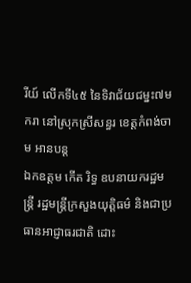រីយ៍ លើកទី៤៥ នៃទិវាជ័យជម្នះ៧មករា នៅស្រុកស្រីសន្ធរ ខេត្តកំពង់ចាម អានបន្ត
ឯកឧត្តម កើត រិទ្ធ ឧបនាយករដ្ឋមន្ត្រី រដ្ឋមន្ត្រីក្រសួងយុត្តិធម៌ និងជាប្រធានអាជ្ញាធរជាតិ ដោះ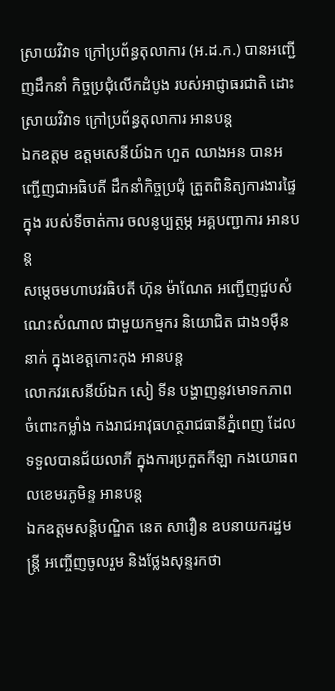ស្រាយវិវាទ ក្រៅប្រព័ន្ធតុលាការ (អ.ដ.ក.) បានអញ្ជើញដឹកនាំ កិច្ចប្រជុំលើកដំបូង របស់អាជ្ញាធរជាតិ ដោះស្រាយវិវាទ ក្រៅប្រព័ន្ធតុលាការ អានបន្ត
ឯកឧត្តម ឧត្ដមសេនីយ៍ឯក ហួត ឈាងអន បានអញ្ជើញជាអធិបតី ដឹកនាំកិច្ចប្រជុំ ត្រួតពិនិត្យការងារផ្ទៃក្នុង របស់ទីចាត់ការ ចលនូប្បត្ថម្ភ អគ្គបញ្ជាការ អានបន្ត
សម្តេចមហាបវរធិបតី ហ៊ុន ម៉ាណែត អញ្ជើញជួបសំណេះសំណាល ជាមួយកម្មករ និយោជិត ជាង១ម៉ឺននាក់ ក្នុងខេត្តកោះកុង អានបន្ត
លោកវរសេនីយ៍ឯក សៀ ទីន បង្ហាញនូវមោទកភាព ចំពោះកម្លាំង កងរាជអាវុធហត្ថរាជធានីភ្នំពេញ ដែលទទួលបានជ័យលាភី ក្នុងការប្រកួតកីឡា កងយោធពលខេមរភូមិន្ទ អានបន្ត
ឯកឧត្តមសន្តិបណ្ឌិត នេត សាវឿន ឧបនាយករដ្ឋមន្រ្តី អញ្ចើញចូលរួម និងថ្លែងសុន្ទរកថា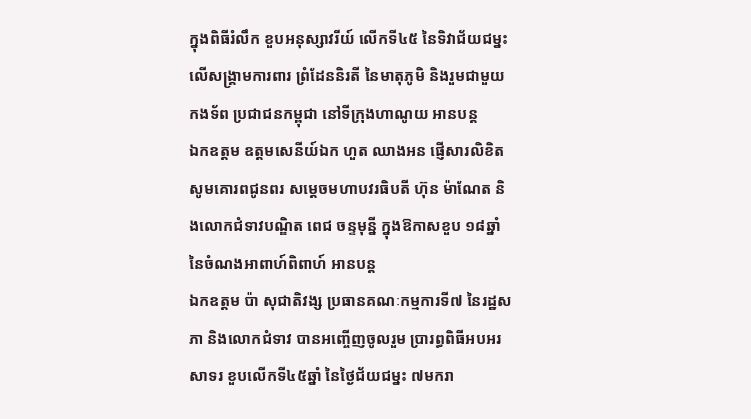ក្នុងពិធីរំលឹក ខួបអនុស្សាវរីយ៍ លើកទី៤៥ នៃទិវាជ័យជម្នះ លើសង្គ្រាមការពារ ព្រំដែននិរតី នៃមាតុភូមិ និងរួមជាមួយកងទ័ព ប្រជាជនកម្ពុជា នៅទីក្រុងហាណូយ អានបន្ត
ឯកឧត្ដម ឧត្ដមសេនីយ៍ឯក ហួត ឈាងអន ផ្ញើសារលិខិត សូមគោរពជូនពរ សម្តេចមហាបវរធិបតី ហ៊ុន ម៉ាណែត និងលោកជំទាវបណ្ឌិត ពេជ ចន្ទមុន្នី ក្នុងឱកាសខួប ១៨ឆ្នាំ នៃចំណងអាពាហ៍ពិពាហ៍ អានបន្ត
ឯកឧត្តម ប៉ា សុជាតិវង្ស ប្រធានគណៈកម្មការទី៧ នៃរដ្ឋសភា និងលោកជំទាវ បានអញ្ចើញចូលរួម ប្រារព្ធពិធីអបអរសាទរ ខួបលើកទី៤៥ឆ្នាំ នៃថ្ងៃជ័យជម្នះ ៧មករា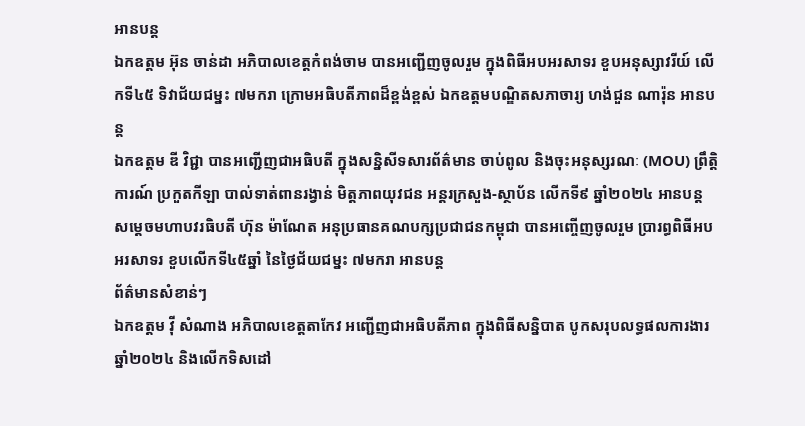អានបន្ត
ឯកឧត្តម អ៊ុន ចាន់ដា អភិបាលខេត្តកំពង់ចាម បានអញ្ជើញចូលរួម ក្នុងពិធីអបអរសាទរ ខួបអនុស្សាវរីយ៍ លេីកទី៤៥ ទិវាជ័យជម្នះ ៧មករា ក្រោមអធិបតីភាពដ៏ខ្ពង់ខ្ពស់ ឯកឧត្តមបណ្ឌិតសភាចារ្យ ហង់ជួន ណារ៉ុន អានបន្ត
ឯកឧត្តម ឌី វិជ្ជា បានអញ្ជើញជាអធិបតី ក្នុងសន្និសីទសារព័ត៌មាន ចាប់ពូល និងចុះអនុស្សរណៈ (MOU) ព្រឹត្តិការណ៍ ប្រកួតកីឡា បាល់ទាត់ពានរង្វាន់ មិត្តភាពយុវជន អន្តរក្រសួង-ស្ថាប័ន លើកទី៩ ឆ្នាំ២០២៤ អានបន្ត
សម្តេចមហាបវរធិបតី ហ៊ុន ម៉ាណែត អនុប្រធានគណបក្សប្រជាជនកម្ពុជា បានអញ្ចើញចូលរួម ប្រារព្ធពិធីអបអរសាទរ ខួបលើកទី៤៥ឆ្នាំ នៃថ្ងៃជ័យជម្នះ ៧មករា អានបន្ត
ព័ត៌មានសំខាន់ៗ
ឯកឧត្តម វ៉ី សំណាង អភិបាលខេត្តតាកែវ អញ្ជើញជាអធិបតីភាព ក្នុងពិធីសន្និបាត បូកសរុបលទ្ធផលការងារឆ្នាំ២០២៤ និងលើកទិសដៅ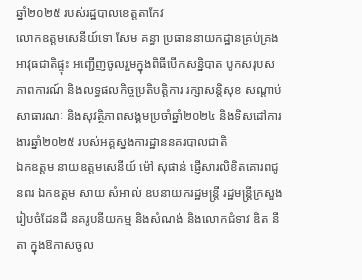ឆ្នាំ២០២៥ របស់រដ្ឋបាលខេត្តតាកែវ
លោកឧត្តមសេនីយ៍ទោ សែម គន្ធា ប្រធាននាយកដ្ឋានគ្រប់គ្រងអាវុធជាតិផ្ទុះ អញ្ជើញចូលរួមក្នុងពិធីបើកសន្និបាត បូកសរុបសភាពការណ៍ និងលទ្ធផលកិច្ចប្រតិបត្តិការ រក្សាសន្តិសុខ សណ្តាប់សាធារណៈ និងសុវត្ថិភាពសង្គមប្រចាំឆ្នាំ២០២៤ និងទិសដៅការងារឆ្នាំ២០២៥ របស់អគ្គស្នងការដ្ឋាននគរបាលជាតិ
ឯកឧត្តម នាយឧត្តមសេនីយ៍ ម៉ៅ សុផាន់ ផ្ញើសារលិខិតគោរពជូនពរ ឯកឧត្ដម សាយ សំអាល់ ឧបនាយករដ្ឋមន្ត្រី រដ្ឋមន្ត្រីក្រសួងរៀបចំដែនដី នគរូបនីយកម្ម និងសំណង់ និងលោកជំទាវ ឌិត នីតា ក្នុងឱកាសចូល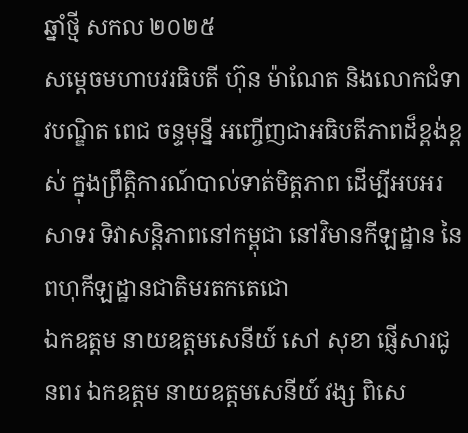ឆ្នាំថ្មី សកល ២០២៥
សម្ដេចមហាបវរធិបតី ហ៊ុន ម៉ាណែត និងលោកជំទាវបណ្ឌិត ពេជ ចន្ទមុន្នី អញ្ចើញជាអធិបតីភាពដ៏ខ្ពង់ខ្ពស់ ក្នុងព្រឹត្តិការណ៍បាល់ទាត់មិត្តភាព ដើម្បីអបអរសាទរ ទិវាសន្តិភាពនៅកម្ពុជា នៅវិមានកីឡដ្ឋាន នៃពហុកីឡដ្ឋានជាតិមរតកតេជោ
ឯកឧត្តម នាយឧត្តមសេនីយ៍ សៅ សុខា ផ្ញើសារជូនពរ ឯកឧត្តម នាយឧត្តមសេនីយ៍ វង្ស ពិសេ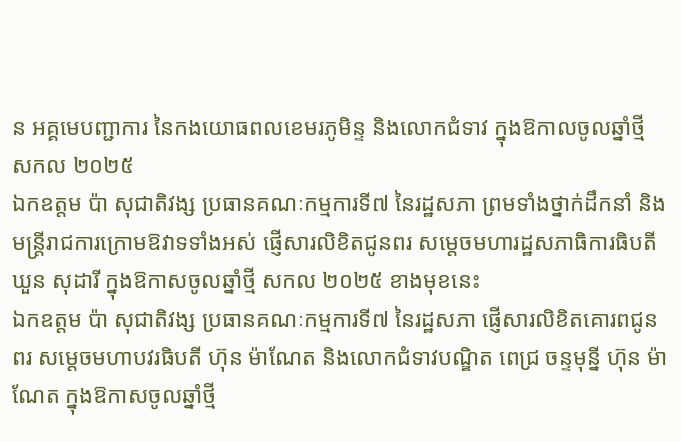ន អគ្គមេបញ្ជាការ នៃកងយោធពលខេមរភូមិន្ទ និងលោកជំទាវ ក្នុងឱកាលចូលឆ្នាំថ្មី សកល ២០២៥
ឯកឧត្តម ប៉ា សុជាតិវង្ស ប្រធានគណៈកម្មការទី៧ នៃរដ្ឋសភា ព្រមទាំងថ្នាក់ដឹកនាំ និងមន្ត្រីរាជការក្រោមឱវាទទាំងអស់ ផ្ញើសារលិខិតជូនពរ សម្តេចមហារដ្ឋសភាធិការធិបតី ឃួន សុដារី ក្នុងឱកាសចូលឆ្នាំថ្មី សកល ២០២៥ ខាងមុខនេះ
ឯកឧត្តម ប៉ា សុជាតិវង្ស ប្រធានគណៈកម្មការទី៧ នៃរដ្ឋសភា ផ្ញើសារលិខិតគោរពជូនពរ សម្តេចមហាបវរធិបតី ហ៊ុន ម៉ាណែត និងលោកជំទាវបណ្ឌិត ពេជ្រ ចន្ទមុន្នី ហ៊ុន ម៉ាណែត ក្នុងឱកាសចូលឆ្នាំថ្មី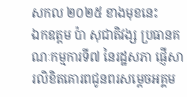សកល ២០២៥ ខាងមុខនេះ
ឯកឧត្តម ប៉ា សុជាតិវង្ស ប្រធានគណៈកម្មការទី៧ នៃរដ្ឋសភា ផ្ញើសារលិខិតគោរពជូនពរសម្តេចអគ្គម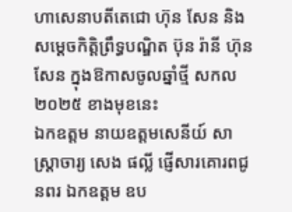ហាសេនាបតីតេជោ ហ៊ុន សែន និងសម្ដេចកិត្តិព្រឹទ្ធបណ្ឌិត ប៊ុន រ៉ានី ហ៊ុន សែន ក្នុងឱកាសចូលឆ្នាំថ្មី សកល ២០២៥ ខាងមុខនេះ
ឯកឧត្តម នាយឧត្តមសេនីយ៍ សាស្ត្រាចារ្យ សេង ផល្លី ផ្ញើសារគោរពជូនពរ ឯកឧត្ដម ឧប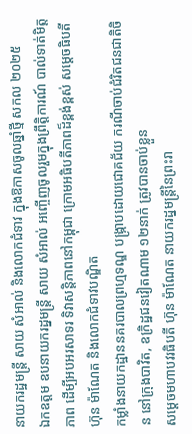នាយករដ្ឋមន្ត្រី សាយ សំអាល់ និងលោកជំទាវ ក្នុងឱកាសចូលឆ្នាំថ្មី សកល ២០២៥
ឯកឧត្តម ឧបនាយករដ្នមន្ត្រី សាយ សំអាល់ អញ្ចើញចូលរួមក្នុងព្រឹត្តិការណ៍ បាល់ទាត់មិត្តភាព ដើម្បីអបអរសាទរ ទិវាសន្តិភាពនៅកម្ពុជា ក្រោមអធិបតីភាពដ៏ខ្ពង់ខ្ពស់ សម្តេចធិបតី ហ៊ុន ម៉ាណែត និងលោកជំទាវបណ្ឌិត
កម្លាំងនាយកដ្ឋាននគរបាលព្រហ្មទណ្ឌ បង្ក្រាបដោយជោគជ័យ ករណីចាប់ជំរិតជនជាតិចិន នៅក្រុងបាវិត, ឧក្រិដ្ឋជនវៀតណាម ១២នាក់ ត្រូវបានចាប់ខ្លួន
សម្ដេចមហាបវរធិបតី ហ៊ុន ម៉ាណែត នាយករដ្នមន្ត្រីនៃព្រះរា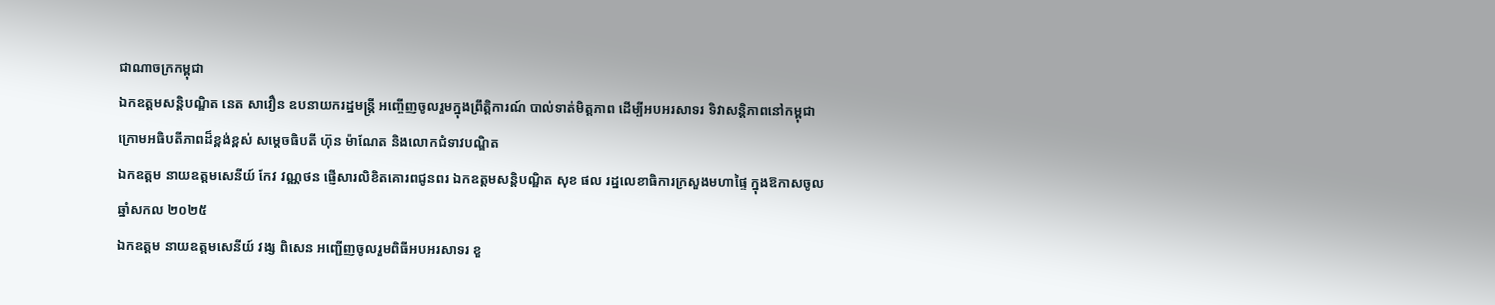ជាណាចក្រកម្ពុជា
ឯកឧត្តមសន្តិបណ្ឌិត នេត សាវឿន ឧបនាយករដ្នមន្ត្រី អញ្ចើញចូលរួមក្នុងព្រឹត្តិការណ៍ បាល់ទាត់មិត្តភាព ដើម្បីអបអរសាទរ ទិវាសន្តិភាពនៅកម្ពុជា ក្រោមអធិបតីភាពដ៏ខ្ពង់ខ្ពស់ សម្តេចធិបតី ហ៊ុន ម៉ាណែត និងលោកជំទាវបណ្ឌិត
ឯកឧត្តម នាយឧត្តមសេនីយ៍ កែវ វណ្ណថន ផ្ញើសារលិខិតគោរពជូនពរ ឯកឧត្ដមសន្តិបណ្ឌិត សុខ ផល រដ្នលេខាធិការក្រសួងមហាផ្ទៃ ក្នុងឱកាសចូលឆ្នាំសកល ២០២៥
ឯកឧត្តម នាយឧត្តមសេនីយ៍ វង្ស ពិសេន អញ្ជើញចូលរួមពិធីអបអរសាទរ ខួ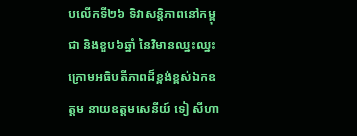បលើកទី២៦ ទិវាសន្តិភាពនៅកម្ពុជា និងខួប៦ឆ្នាំ នៃវិមានឈ្នះឈ្នះ ក្រោមអធិបតីភាពដ៏ខ្ពង់ខ្ពស់ឯកឧត្តម នាយឧត្តមសេនីយ៍ ទៀ សីហា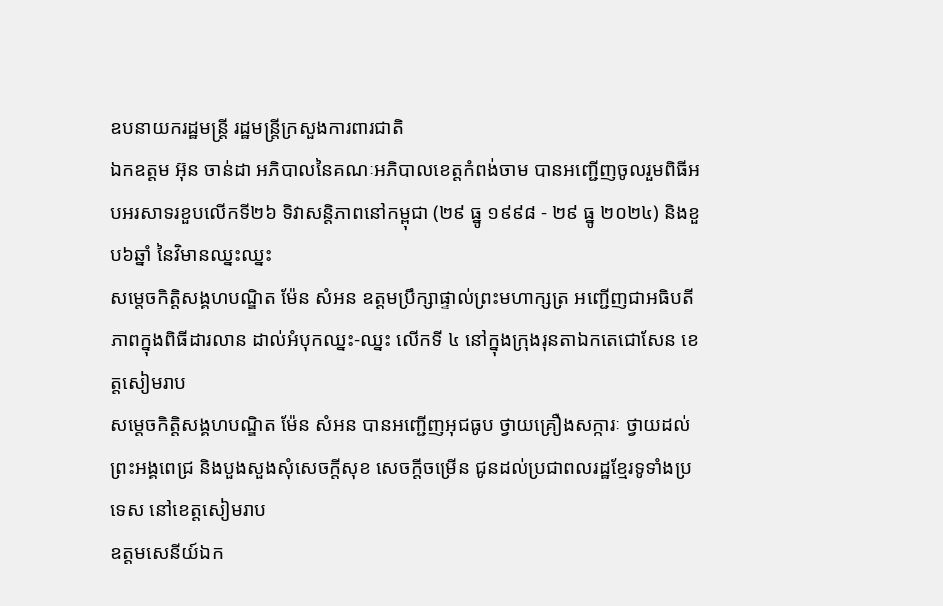ឧបនាយករដ្ឋមន្ដ្រី រដ្ឋមន្រ្តីក្រសួងការពារជាតិ
ឯកឧត្តម អ៊ុន ចាន់ដា អភិបាលនៃគណៈអភិបាលខេត្តកំពង់ចាម បានអញ្ជើញចូលរួមពិធីអបអរសាទរខួបលើកទី២៦ ទិវាសន្តិភាពនៅកម្ពុជា (២៩ ធ្នូ ១៩៩៨ - ២៩ ធ្នូ ២០២៤) និងខួប៦ឆ្នាំ នៃវិមានឈ្នះឈ្នះ
សម្តេចកិត្តិសង្គហបណ្ឌិត ម៉ែន សំអន ឧត្តមប្រឹក្សាផ្ទាល់ព្រះមហាក្សត្រ អញ្ជើញជាអធិបតីភាពក្នុងពិធីដារលាន ដាល់អំបុកឈ្នះ-ឈ្នះ លើកទី ៤ នៅក្នុងក្រុងរុនតាឯកតេជោសែន ខេត្តសៀមរាប
សម្តេចកិត្តិសង្គហបណ្ឌិត ម៉ែន សំអន បានអញ្ជើញអុជធូប ថ្វាយគ្រឿងសក្ការៈ ថ្វាយដល់ ព្រះអង្គពេជ្រ និងបួងសួងសុំសេចក្ដីសុខ សេចក្ដីចម្រើន ជូនដល់ប្រជាពលរដ្ឋខ្មែរទូទាំងប្រទេស នៅខេត្តសៀមរាប
ឧត្តមសេនីយ៍ឯក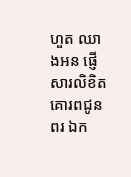ហួត ឈាងអន ផ្ញើសារលិខិតគោរពជូនពរ ឯក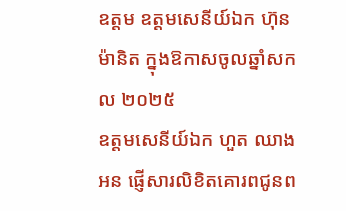ឧត្ដម ឧត្ដមសេនីយ៍ឯក ហ៊ុន ម៉ានិត ក្នុងឱកាសចូលឆ្នាំសកល ២០២៥
ឧត្តមសេនីយ៍ឯក ហួត ឈាងអន ផ្ញើសារលិខិតគោរពជូនព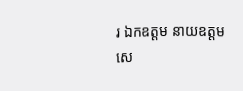រ ឯកឧត្ដម នាយឧត្ដមសេ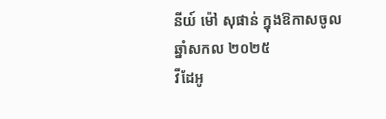នីយ៍ ម៉ៅ សុផាន់ ក្នុងឱកាសចូលឆ្នាំសកល ២០២៥
វីដែអូ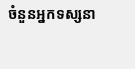ចំនួនអ្នកទស្សនា